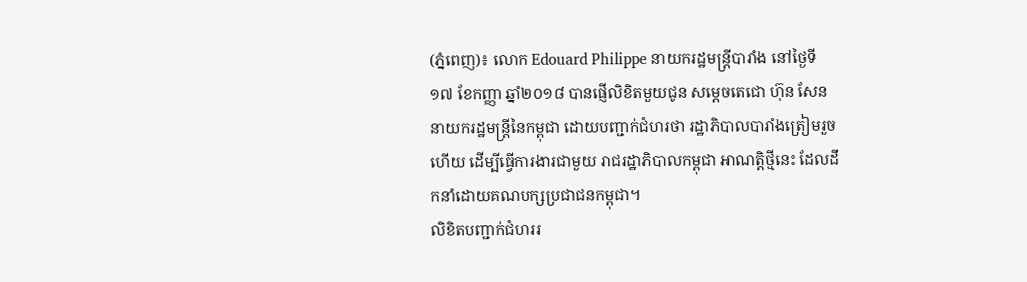(ភ្នំពេញ)៖ លោក Edouard Philippe នាយករដ្ឋមន្រ្តីបារាំង នៅថ្ងៃទី១៧ ខែកញ្ញា ឆ្នាំ២០១៨ បានផ្ញើលិខិតមួយជូន សម្តេចតេជោ ហ៊ុន សែន នាយករដ្ឋមន្រ្តីនៃកម្ពុជា ដោយបញ្ជាក់ជំហរថា រដ្ឋាភិបាលបារាំងត្រៀមរួចហើយ ដើម្បីធ្វើការងារជាមួយ រាជរដ្ឋាភិបាលកម្ពុជា អាណត្តិថ្មីនេះ ដែលដឹកនាំដោយគណបក្សប្រជាជនកម្ពុជា។
លិខិតបញ្ជាក់ជំហររ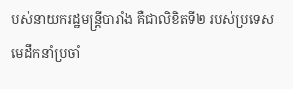បស់នាយករដ្ឋមន្រ្តីបារាំង គឺជាលិខិតទី២ របស់ប្រទេសមេដឹកនាំប្រចាំ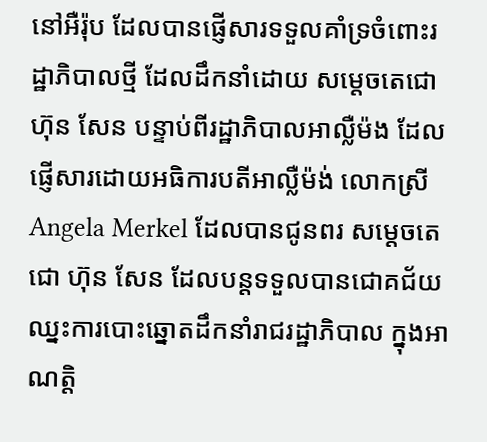នៅអឺរ៉ុប ដែលបានផ្ញើសារទទួលគាំទ្រចំពោះរដ្ឋាភិបាលថ្មី ដែលដឹកនាំដោយ សម្តេចតេជោ ហ៊ុន សែន បន្ទាប់ពីរដ្ឋាភិបាលអាល្លឺម៉ង ដែលផ្ញើសារដោយអធិការបតីអាល្លឺម៉ង់ លោកស្រី Angela Merkel ដែលបានជូនពរ សម្តេចតេជោ ហ៊ុន សែន ដែលបន្តទទួលបានជោគជ័យ ឈ្នះការបោះឆ្នោតដឹកនាំរាជរដ្ឋាភិបាល ក្នុងអាណត្តិ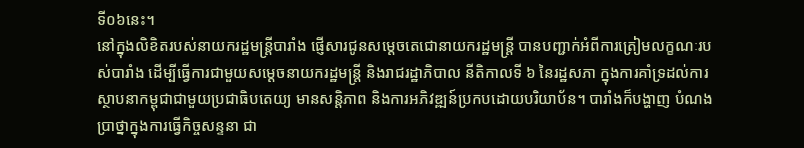ទី០៦នេះ។
នៅក្នុងលិខិតរបស់នាយករដ្ឋមន្រ្តីបារាំង ផ្ញើសារជូនសម្តេចតេជោនាយករដ្ឋមន្រ្តី បានបញ្ជាក់អំពីការត្រៀមលក្ខណៈរបស់បារាំង ដើម្បីធ្វើការជាមួយសម្តេចនាយករដ្ឋមន្រ្តី និងរាជរដ្ឋាភិបាល នីតិកាលទី ៦ នៃរដ្ឋសភា ក្នុងការគាំទ្រដល់ការស្ថាបនាកម្ពុជាជាមួយប្រជាធិបតេយ្យ មានសន្តិភាព និងការអភិវឌ្ឍន៍ប្រកបដោយបរិយាប័ន។ បារាំងក៏បង្ហាញ បំណងប្រាថ្នាក្នុងការធ្វើកិច្ចសន្ទនា ជា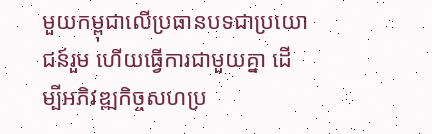មួយកម្ពុជាលើប្រធានបទជាប្រយោជន៍រួម ហើយធ្វើការជាមួយគ្នា ដើម្បីអភិវឌ្ឍកិច្ចសហប្រ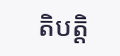តិបត្តិ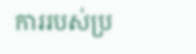ការរបស់ប្រ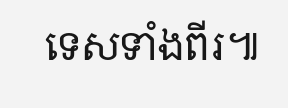ទេសទាំងពីរ៕